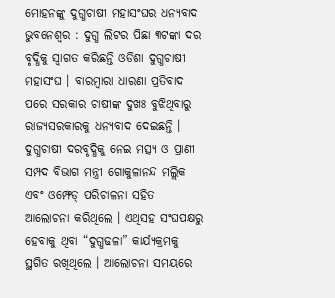ମୋହନଙ୍କୁ ଦୁଗ୍ଧଚାଷୀ ମହାସଂଘର ଧନ୍ୟବାଦ
ଭୁବନେଶ୍ୱର : ଦୁଗ୍ଧ ଲିଟର ପିଛା ୩ଟଙ୍କା ଦର ବୃଦ୍ଧିକୁ ସ୍ୱାଗତ କରିଛନ୍ତି ଓଡିଶା ଦୁଗ୍ଧଚାଷୀ ମହାସଂଘ । ବାରମ୍ବାରା ଧାରଣା ପ୍ରତିବାଦ ପରେ ସରକାର ଚାଷୀଙ୍କ ଦୁଖଃ ବୁଝିଥିବାରୁ ରାଜ୍ୟସରକାରକୁ ଧନ୍ୟବାଦ ଦେଇଛନ୍ତି । ଦୁଗ୍ଧଚାଷୀ ଦରବୃଦ୍ଧିକୁ ନେଇ ମତ୍ସ୍ୟ ଓ ପ୍ରାଣୀ ସମ୍ପଦ ବିଭାଗ ମନ୍ତ୍ରୀ ଗୋକୁଳାନନ୍ଦ ମଲ୍ଲିକ ଏବଂ ଓମ୍ଫେଡ୍ ପରିଚାଳନା ସହିତ ଆଲୋଚନା କରିଥିଲେ । ଏଥିସହ ସଂଘପକ୍ଷରୁ ହେବାକୁ ଥିବା “ଦୁଗ୍ଧଢଳା” କାର୍ଯ୍ୟକ୍ରମକୁ ସ୍ଥଗିତ ରଖିଥିଲେ । ଆଲୋଚନା ସମୟରେ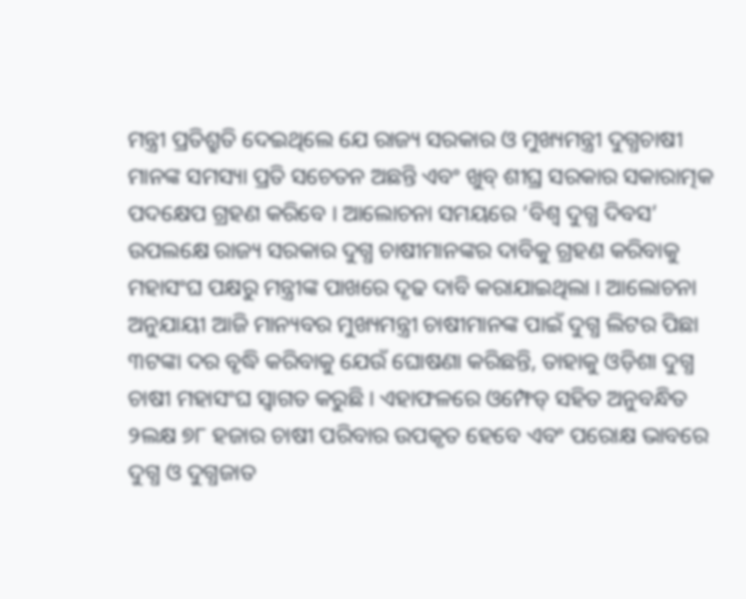ମନ୍ତ୍ରୀ ପ୍ରତିଶ୍ରୁତି ଦେଇଥିଲେ ଯେ ରାଜ୍ୟ ସରକାର ଓ ମୁଖ୍ୟମନ୍ତ୍ରୀ ଦୁଗ୍ଧଚାଷୀ ମାନଙ୍କ ସମସ୍ୟା ପ୍ରତି ସଚେତନ ଅଛନ୍ତି ଏବଂ ଖୁବ୍ ଶୀଘ୍ର ସରକାର ସକାରାତ୍ମକ ପଦକ୍ଷେପ ଗ୍ରହଣ କରିବେ । ଆଲୋଚନା ସମୟରେ ‘ବିଶ୍ୱ ଦୁଗ୍ଧ ଦିବସ’ ଉପଲକ୍ଷେ ରାଜ୍ୟ ସରକାର ଦୁଗ୍ଧ ଚାଷୀମାନଙ୍କର ଦାବିକୁ ଗ୍ରହଣ କରିବାକୁ ମହାସଂଘ ପକ୍ଷରୁ ମନ୍ତ୍ରୀଙ୍କ ପାଖରେ ଦୃଢ ଦାବି କରାଯାଇଥିଲା । ଆଲୋଚନା ଅନୁଯାୟୀ ଆଜି ମାନ୍ୟବର ମୁଖ୍ୟମନ୍ତ୍ରୀ ଚାଷୀମାନଙ୍କ ପାଇଁ ଦୁଗ୍ଧ ଲିଟର ପିଛା ୩ଟଙ୍କା ଦର ବୃଦ୍ଧି କରିବାକୁ ଯେଉଁ ଘୋଷଣା କରିଛନ୍ତି, ତାହାକୁ ଓଡ଼ିଶା ଦୁଗ୍ଧ ଚାଷୀ ମହାସଂଘ ସ୍ୱାଗତ କରୁଛି । ଏହାଫଳରେ ଓମ୍ଫେଡ୍ ସହିତ ଅନୁବନ୍ଧିତ ୨ଲକ୍ଷ ୭୮ ହଜାର ଚାଷୀ ପରିବାର ଉପକୃତ ହେବେ ଏବଂ ପରୋକ୍ଷ ଭାବରେ ଦୁଗ୍ଧ ଓ ଦୁଗ୍ଧଜାତ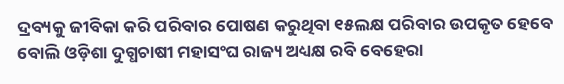ଦ୍ରବ୍ୟକୁ ଜୀବିକା କରି ପରିବାର ପୋଷଣ କରୁଥିବା ୧୫ଲକ୍ଷ ପରିବାର ଉପକୃତ ହେବେ ବୋଲି ଓଡ଼ିଶା ଦୁଗ୍ଧଚାଷୀ ମହାସଂଘ ରାଜ୍ୟ ଅଧ୍ୟକ୍ଷ ରବି ବେହେରା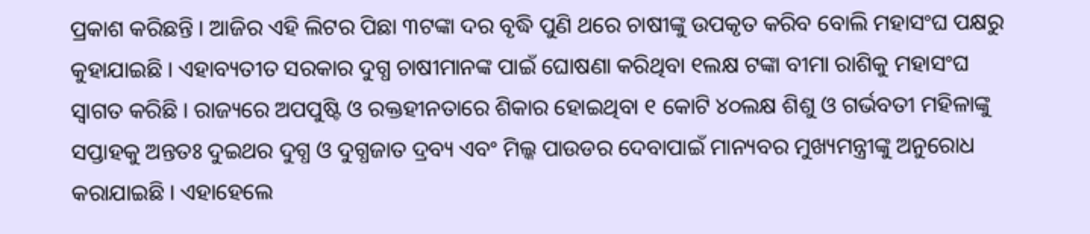ପ୍ରକାଶ କରିଛନ୍ତି । ଆଜିର ଏହି ଲିଟର ପିଛା ୩ଟଙ୍କା ଦର ବୃଦ୍ଧି ପୁଣି ଥରେ ଚାଷୀଙ୍କୁ ଉପକୃତ କରିବ ବୋଲି ମହାସଂଘ ପକ୍ଷରୁ କୁହାଯାଇଛି । ଏହାବ୍ୟତୀତ ସରକାର ଦୁଗ୍ଧ ଚାଷୀମାନଙ୍କ ପାଇଁ ଘୋଷଣା କରିଥିବା ୧ଲକ୍ଷ ଟଙ୍କା ବୀମା ରାଶିକୁ ମହାସଂଘ ସ୍ୱାଗତ କରିଛି । ରାଜ୍ୟରେ ଅପପୁଷ୍ଟି ଓ ରକ୍ତହୀନତାରେ ଶିକାର ହୋଇଥିବା ୧ କୋଟି ୪୦ଲକ୍ଷ ଶିଶୁ ଓ ଗର୍ଭବତୀ ମହିଳାଙ୍କୁ ସପ୍ତାହକୁ ଅନ୍ତତଃ ଦୁଇଥର ଦୁଗ୍ଧ ଓ ଦୁଗ୍ଧଜାତ ଦ୍ରବ୍ୟ ଏବଂ ମିଲ୍କ ପାଉଡର ଦେବାପାଇଁ ମାନ୍ୟବର ମୁଖ୍ୟମନ୍ତ୍ରୀଙ୍କୁ ଅନୁରୋଧ କରାଯାଇଛି । ଏହାହେଲେ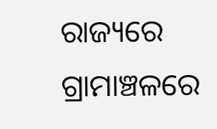ରାଜ୍ୟରେ ଗ୍ରାମାଞ୍ଚଳରେ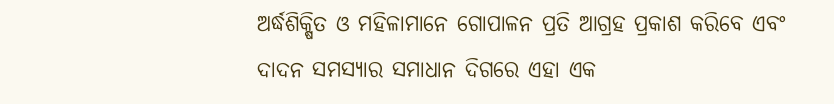ଅର୍ଦ୍ଧଶିକ୍ଷିତ ଓ ମହିଳାମାନେ ଗୋପାଳନ ପ୍ରତି ଆଗ୍ରହ ପ୍ରକାଶ କରିବେ ଏବଂ ଦାଦନ ସମସ୍ୟାର ସମାଧାନ ଦିଗରେ ଏହା ଏକ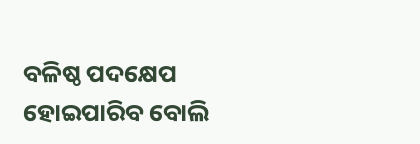ବଳିଷ୍ଠ ପଦକ୍ଷେପ ହୋଇପାରିବ ବୋଲି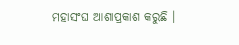ମହାସଂଘ ଆଶାପ୍ରକାଶ କରୁଛି ।